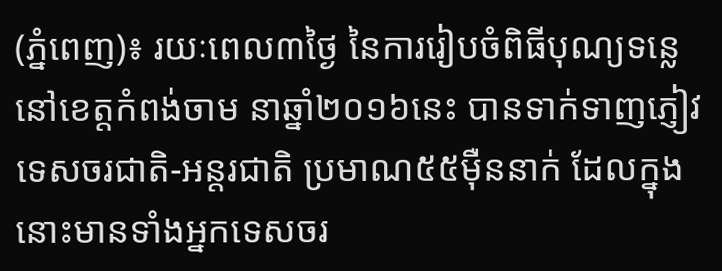(ភ្នំពេញ)៖ រយៈពេល៣ថ្ងៃ នៃការរៀបចំពិធីបុណ្យទន្លេ នៅខេត្តកំពង់ចាម នាឆ្នាំ២០១៦នេះ បានទាក់ទាញភ្ញៀវទេសចរជាតិ-អន្តរជាតិ ប្រមាណ៥៥ម៉ឺននាក់ ដែលក្នុងនោះមានទាំងអ្នកទេសចរ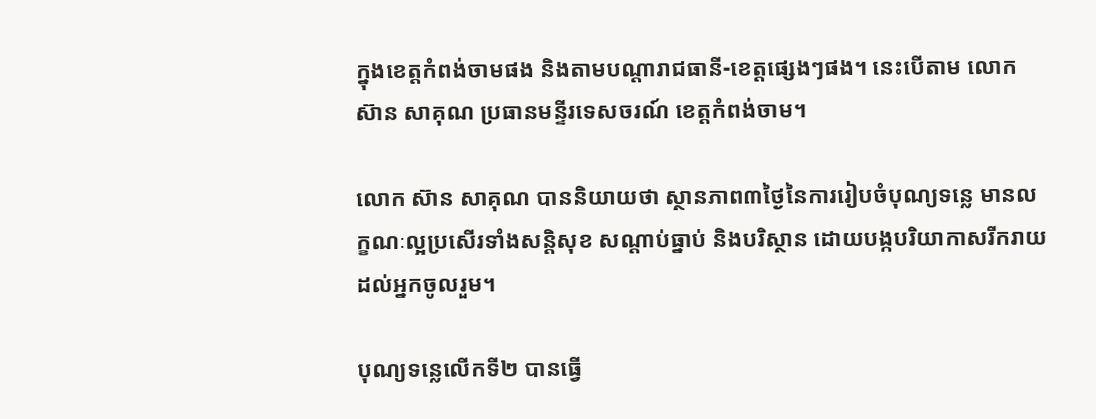ក្នុងខេត្តកំពង់ចាមផង និងតាមបណ្តារាជធានី-ខេត្តផ្សេងៗផង។ នេះបើតាម លោក ស៊ាន សាគុណ ប្រធានមន្ទីរទេសចរណ៍ ខេត្តកំពង់ចាម។

លោក ស៊ាន សាគុណ បាននិយាយថា ស្ថានភាព៣ថ្ងៃនៃការរៀបចំបុណ្យទន្លេ មានលក្ខណៈល្អប្រសើរទាំងសន្តិសុខ សណ្តាប់ធ្នាប់ និងបរិស្ថាន ដោយបង្កបរិយាកាសរីករាយដល់អ្នកចូលរួម។

បុណ្យទន្លេលើកទី២ បានធ្វើ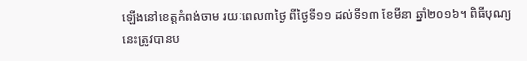ឡើងនៅខេត្តកំពង់ចាម រយៈពេល៣ថ្ងៃ ពីថ្ងៃទី១១ ដល់ទី១៣ ខែមីនា ឆ្នាំ២០១៦។ ពិធីបុណ្យនេះត្រូវបានប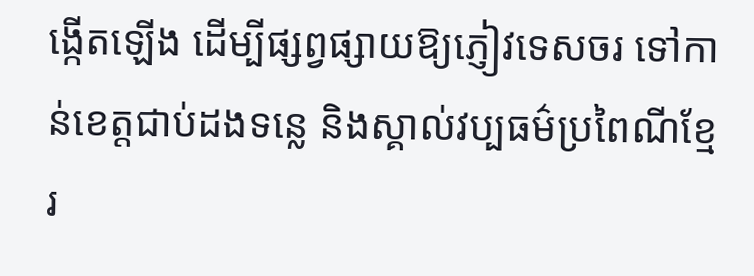ង្កើតឡើង ដើម្បីផ្សព្វផ្សាយឱ្យភ្ញៀវទេសចរ ទៅកាន់ខេត្តជាប់ដងទន្លេ និងស្គាល់វប្បធម៌ប្រពៃណីខ្មែរ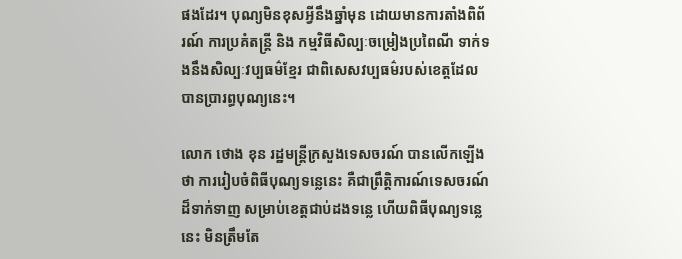ផងដែរ។ បុណ្យមិនខុសអ្វីនឹងឆ្នាំមុន ដោយមានការតាំងពិព័រណ៍ ការប្រគំតន្រ្តី និង កម្មវិធីសិល្បៈចម្រៀងប្រពៃណី ទាក់ទងនឹងសិល្បៈវប្បធម៌ខ្មែរ ជាពិសេសវប្បធម៌របស់ខេត្តដែលបានប្រារព្ធបុណ្យនេះ។

លោក ថោង ខុន រដ្ឋមន្រ្តីក្រសួងទេសចរណ៍ បានលើកឡើងថា ការរៀបចំពិធីបុណ្យទន្លេនេះ គឺជាព្រឹត្តិការណ៍ទេសចរណ៍ដ៏ទាក់ទាញ សម្រាប់ខេត្តជាប់ដងទន្លេ ហើយពិធីបុណ្យទន្លេនេះ មិនត្រឹមតែ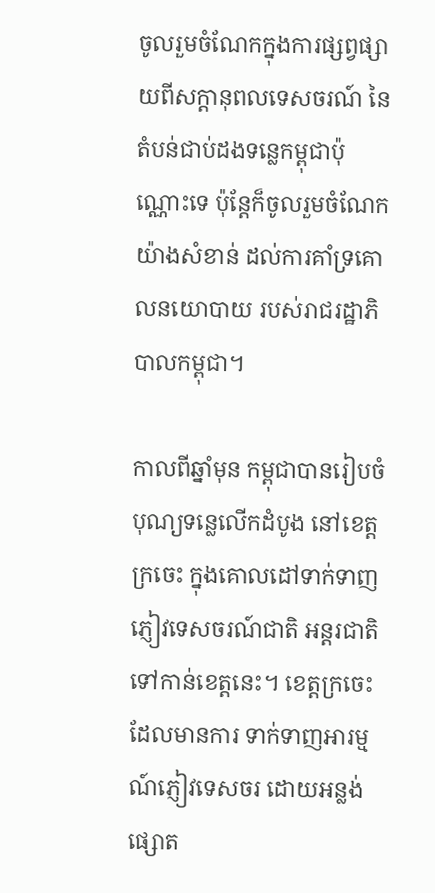ចូលរួមចំណែកក្នុងការផ្សព្វផ្សាយពីសក្តានុពលទេសចរណ៍ នៃតំបន់ជាប់ដងទន្លេកម្ពុជាប៉ុណ្ណោះទេ ប៉ុន្តែក៏ចូលរួមចំណែកយ៉ាងសំខាន់ ដល់ការគាំទ្រគោលនយោបាយ របស់រាជរដ្ឋាភិបាលកម្ពុជា។

កាលពីឆ្នាំមុន កម្ពុជាបានរៀបចំបុណ្យទន្លេលើកដំបូង នៅខេត្តក្រចេះ ក្នុងគោលដៅទាក់ទាញភ្ញៀវទេសចរណ៍ជាតិ អន្តរជាតិទៅកាន់ខេត្តនេះ។ ខេត្តក្រចេះដែលមានការ ទាក់ទាញអារម្មណ៍ភ្ញៀវទេសចរ ដោយអន្លង់ផ្សោត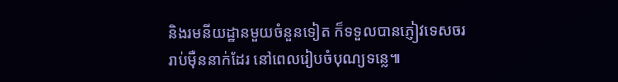និងរមនីយដ្ឋានមួយចំនួនទៀត ក៏ទទួលបានភ្ញៀវទេសចររាប់ម៉ឺននាក់ដែរ នៅពេលរៀបចំបុណ្យទន្លេ៕